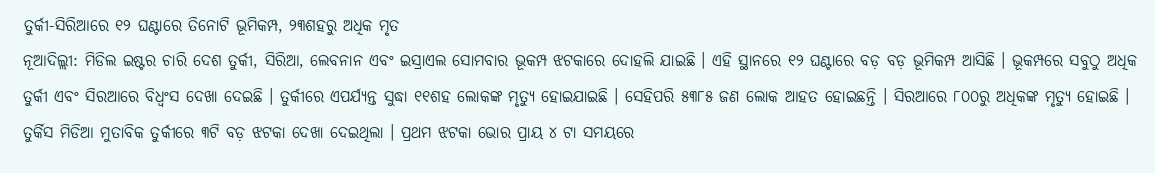ତୁର୍କୀ-ସିରିଆରେ ୧୨ ଘଣ୍ଟାରେ ତିନୋଟି ଭୂମିକମ୍ପ, ୨୩ଶହରୁ ଅଧିକ ମୃତ
ନୂଆଦିଲ୍ଲୀ: ମିଡିଲ ଇଷ୍ଟର ଚାରି ଦେଶ ତୁର୍କୀ, ସିରିଆ, ଲେବନାନ ଏବଂ ଇସ୍ରାଏଲ ସୋମବାର ଭୂକମ୍ପ ଝଟକାରେ ଦୋହଲି ଯାଇଛି । ଏହି ସ୍ଥାନରେ ୧୨ ଘଣ୍ଟାରେ ବଡ଼ ବଡ଼ ଭୂମିକମ୍ପ ଆସିଛି । ଭୂକମ୍ପରେ ସବୁଠୁ ଅଧିକ ତୁର୍କୀ ଏବଂ ସିରଆରେ ବିଧ୍ୱଂସ ଦେଖା ଦେଇଛି । ତୁର୍କୀରେ ଏପର୍ଯ୍ୟନ୍ତ ସୁଦ୍ଧା ୧୧ଶହ ଲୋକଙ୍କ ମୃତ୍ୟୁ ହୋଇଯାଇଛି । ସେହିପରି ୫୩୮୫ ଜଣ ଲୋକ ଆହତ ହୋଇଛନ୍ତି । ସିରଆରେ ୮୦୦ରୁ ଅଧିକଙ୍କ ମୃତ୍ୟୁ ହୋଇଛି । ତୁର୍କିସ ମିଡିଆ ମୁତାବିକ ତୁର୍କୀରେ ୩ଟି ବଡ଼ ଝଟକା ଦେଖା ଦେଇଥିଲା । ପ୍ରଥମ ଝଟକା ଭୋର ପ୍ରାୟ ୪ ଟା ସମୟରେ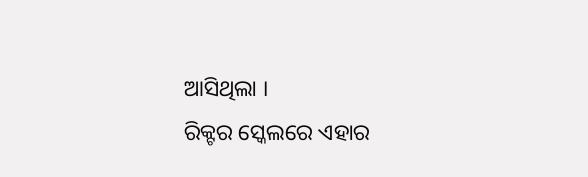ଆସିଥିଲା ।
ରିକ୍ଟର ସ୍କେଲରେ ଏହାର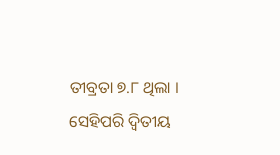ତୀବ୍ରତା ୭.୮ ଥିଲା । ସେହିପରି ଦ୍ୱିତୀୟ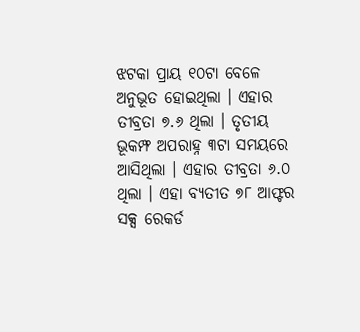ଝଟକା ପ୍ରାୟ ୧୦ଟା ବେଳେ ଅନୁଭୂତ ହୋଇଥିଲା । ଏହାର ତୀବ୍ରତା ୭.୬ ଥିଲା । ତୃତୀୟ ଭୂକମ୍ଫ ଅପରାହ୍ନ ୩ଟା ସମୟରେ ଆସିଥିଲା । ଏହାର ତୀବ୍ରତା ୬.୦ ଥିଲା । ଏହା ବ୍ୟତୀତ ୭୮ ଆଫ୍ଟର ସକ୍ସ ରେକର୍ଡ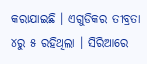କରାଯାଇଛି । ଏଗୁଡିକର ତୀବ୍ରତା ୪ରୁ ୫ ରହିଥିଲା । ସିରିଆରେ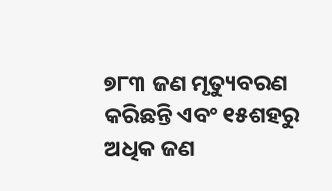୭୮୩ ଜଣ ମୃତ୍ୟୁବରଣ କରିଛନ୍ତି ଏବଂ ୧୫ଶହରୁ ଅଧିକ ଜଣ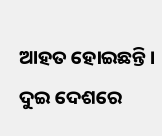ଆହତ ହୋଇଛନ୍ତି । ଦୁଇ ଦେଶରେ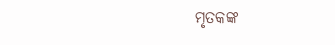ମୃତକଙ୍କ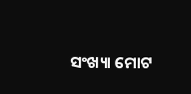ସଂଖ୍ୟା ମୋଟ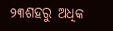୨୩ଶହରୁ ଅଧିକ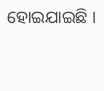ହୋଇଯାଇଛି ।